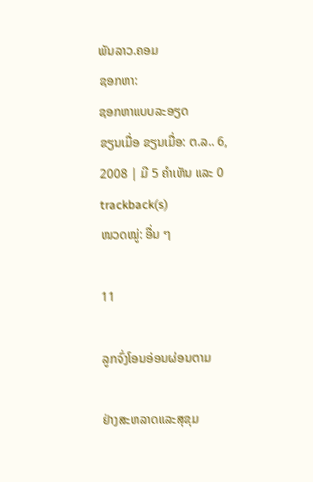ພັນລາວ.ຄອມ
ຊອກຫາ:
ຊອກຫາແບບລະອຽດ
ຂຽນເມື່ອ ຂຽນເມື່ອ: ຕ.ລ.. 6, 2008 | ມີ 5 ຄຳເຫັນ ແລະ 0 trackback(s)
ໜວດໝູ່: ອື່ນ ໆ

11

ລູກຈົ່ງໂອນອ່ອນຜ່ອນຕາມ

ຢ່າງສະຫລາດແລະສຸຂຸມ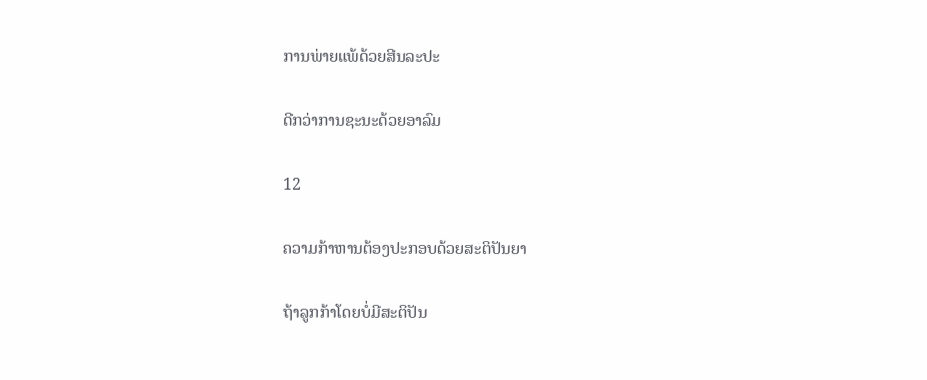ການພ່າຍແພ້ດ້ວຍສີນລະປະ

ດີກວ່າການຊະນະດ້ວຍອາລົມ

12

ຄວາມກ້າຫານຕ້ອງປະກອບດ້ວຍສະຕິປັນຍາ

ຖ້າລູກກ້າໂດຍບໍ່ມີສະຕິປັນ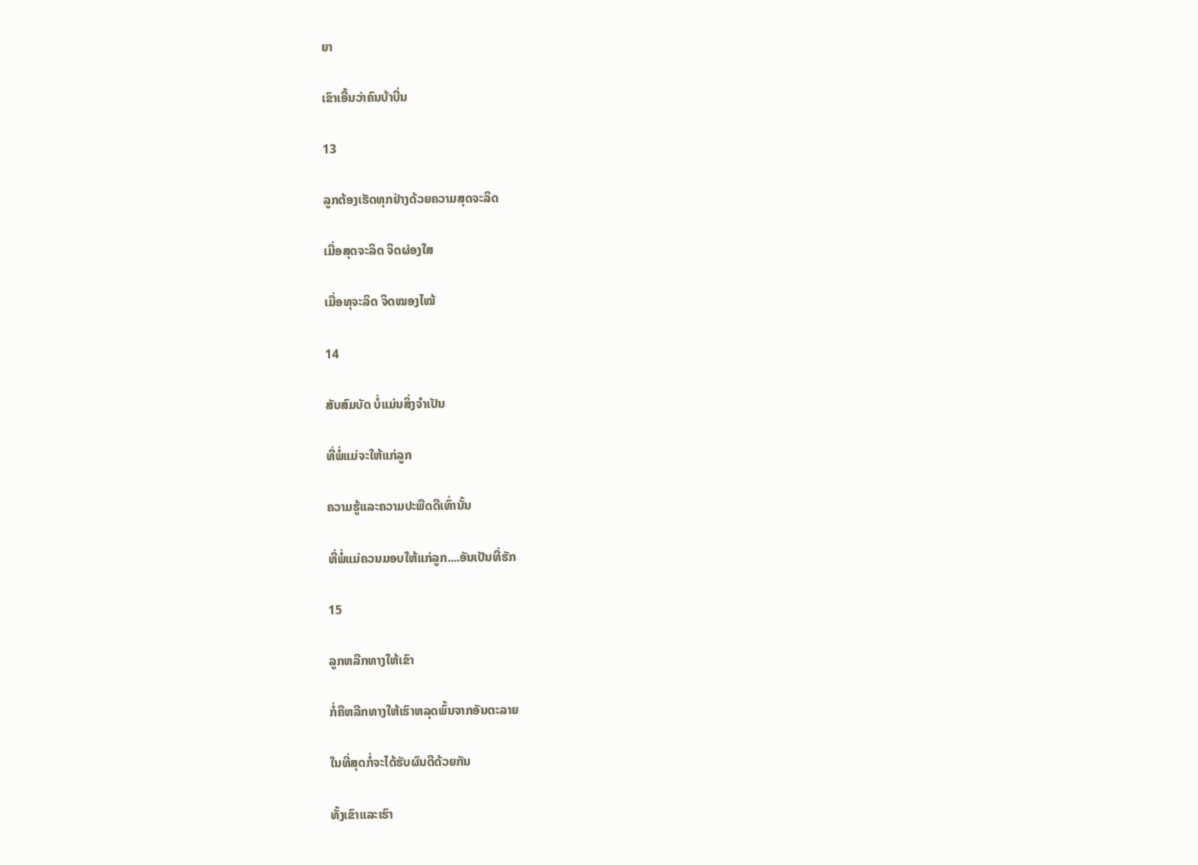ຍາ

ເຂົາເອີ້ນວ່າຄົນບ້າບີ່ນ

13

ລູກຕ້ອງເຮັດທຸກຢ່າງດ້ວຍຄວາມສຸດຈະລິດ

ເມື່ອສຸດຈະລິດ ຈິດຜ່ອງໃສ

ເມື່ອທຸຈະລິດ ຈິດໝອງໄໝ້

14

ສັບສົມບັດ ບໍ່ແມ່ນສິ່ງຈຳເປັນ

ທີ່ພໍ່ແມ່ຈະໃຫ້ແກ່ລູກ

ຄວາມຮູ້ແລະຄວາມປະພືດດີເທົ່ານັ້ນ

ທີ່ພໍ່ແມ່ຄວນມອບໃຫ້ແກ່ລູກ....ອັນເປັນທີ່ຮັກ

15

ລູກຫລີກທາງໃຫ້ເຂົາ

ກໍ່ຄືຫລີກທາງໃຫ້ເຮົາຫລຸດພົ້ນຈາກອັນຕະລາຍ

ໃນທີ່ສຸດກໍ່ຈະໄດ້ຮັບຜົນດີດ້ວຍກັນ

ທັ້ງເຂົາແລະເຮົາ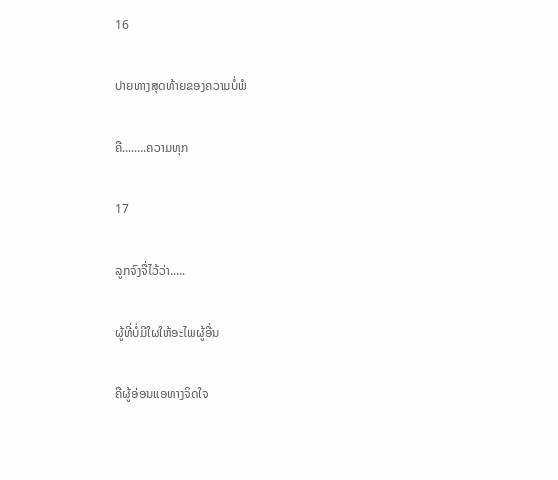16

ປາຍທາງສຸດທ້າຍຂອງຄວາມບໍ່ພໍ

ຄື........ຄວາມທຸກ

17

ລູກຈົງຈື່ໄວ້ວ່າ.....

ຜູ້ທີ່ບໍ່ມີໃຜໃຫ້ອະໄພຜູ້ອື່ນ

ຄືຜູ້ອ່ອນແອທາງຈິດໃຈ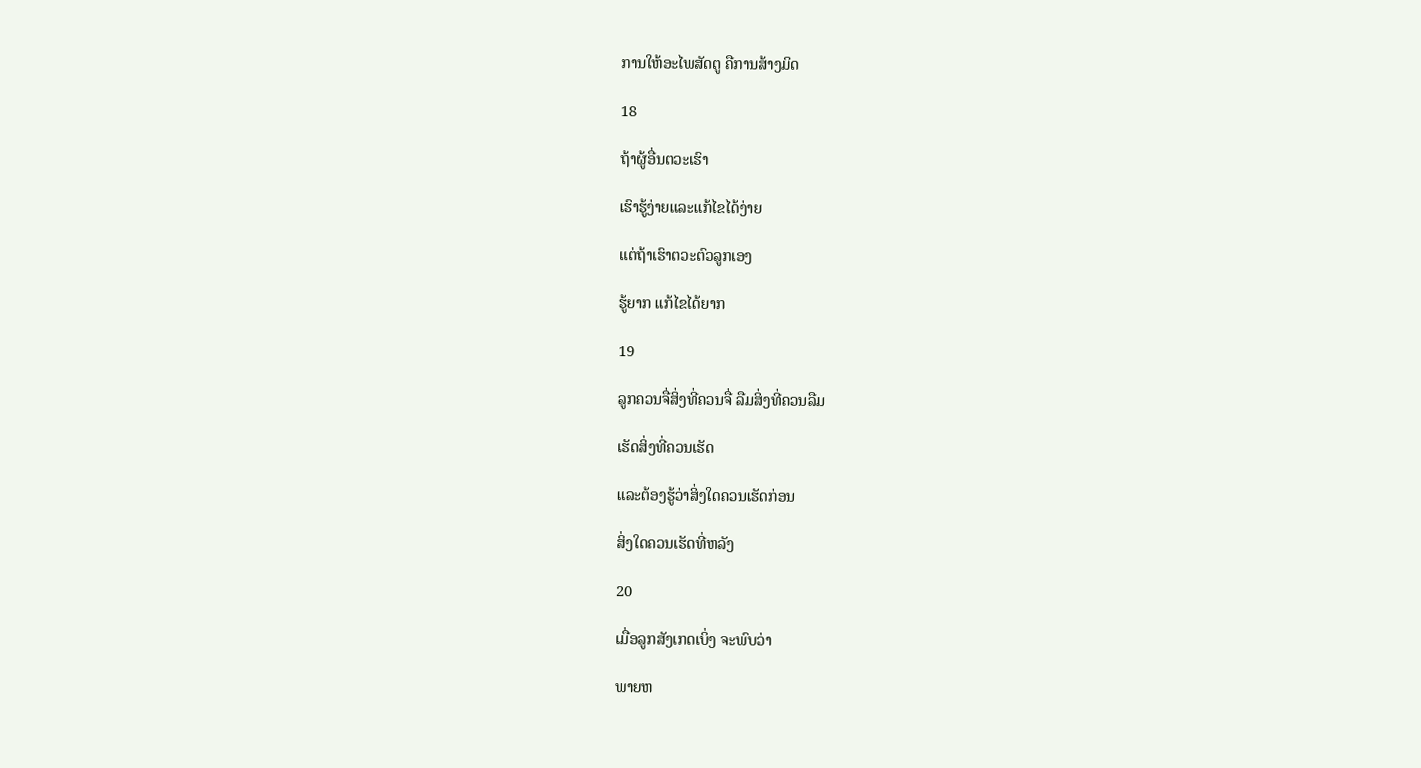ການໃຫ້ອະໄພສັດຕູ ຄືການສ້າງມິດ

18

ຖ້າຜູ້ອື່ນຕວະເຮົາ

ເຮົາຮູ້ງ່າຍແລະແກ້ໄຂໄດ້ງ່າຍ

ແຕ່ຖ້າເຮົາຕວະຕົວລູກເອງ

ຮູ້ຍາກ ແກ້ໄຂໄດ້ຍາກ

19

ລູກຄວນຈື່ສິ່ງທີ່ຄວນຈື່ ລືມສິ່ງທີ່ຄວນລືມ

ເຮັດສິ່ງທີ່ຄວນເຮັດ

ແລະຕ້ອງຮູ້ວ່າສິ່ງໃດຄວນເຮັດກ່ອນ

ສິ່ງໃດຄວນເຮັດທີ່ຫລັງ

20

ເມື່ອລູກສັງເກດເບິ່ງ ຈະພົບວ່າ

ພາຍຫ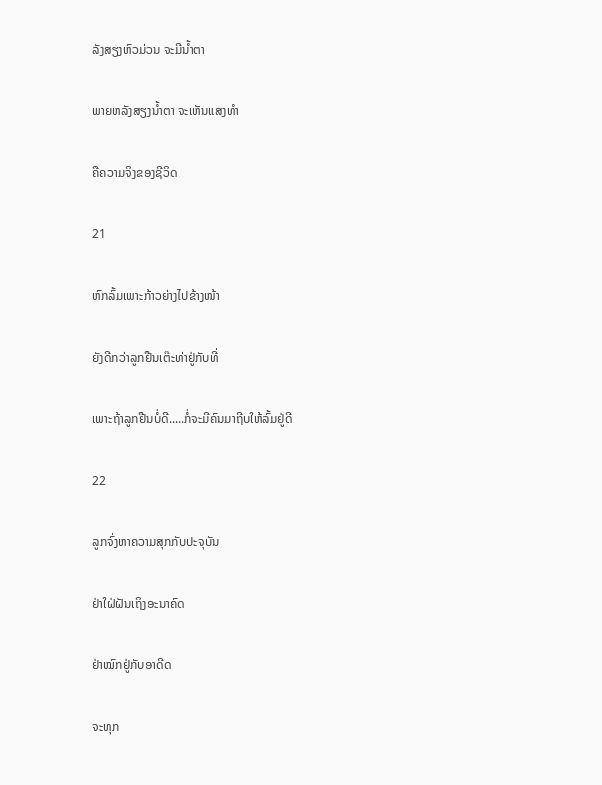ລັງສຽງຫົວມ່ວນ ຈະມີນ້ຳຕາ

ພາຍຫລັງສຽງນ້ຳຕາ ຈະເຫັນແສງທຳ

ຄືຄວາມຈິງຂອງຊີວິດ

21

ຫົກລົ້ມເພາະກ້າວຍ່າງໄປຂ້າງໜ້າ

ຍັງດີກວ່າລູກຢືນເຕ໊ະທ່າຢູ່ກັບທີ່

ເພາະຖ້າລູກຢືນບໍ່ດີ.....ກໍ່ຈະມີຄົນມາຖີບໃຫ້ລົ້ມຢູ່ດີ

22

ລູກຈົ່ງຫາຄວາມສຸກກັບປະຈຸບັນ

ຢ່າໃຝ່ຝັນເຖິງອະນາຄົດ

ຢ່າໝົກຢູ່ກັບອາດີດ

ຈະທຸກ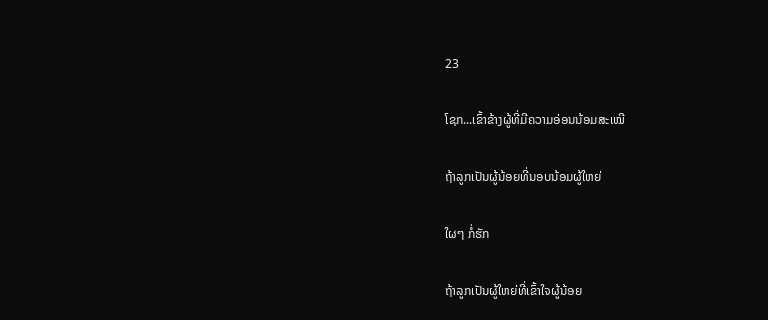23

ໂຊກ...ເຂົ້າຂ້າງຜູ້ທີ່ມີຄວາມອ່ອນນ້ອມສະເໝີ

ຖ້າລູກເປັນຜູ້ນ້ອຍທີ່ນອບນ້ອມຜູ້ໃຫຍ່

ໃຜໆ ກໍ່ຮັກ

ຖ້າລູກເປັນຜູ້ໃຫຍ່ທີ່ເຂົ້າໃຈຜູ້ນ້ອຍ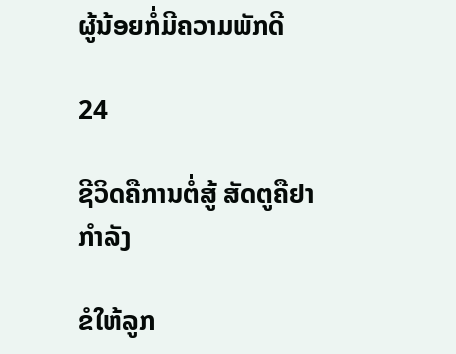ຜູ້ນ້ອຍກໍ່ມີຄວາມພັກດີ

24

ຊີວິດຄືການຕໍ່ສູ້ ສັດຕູຄືຢາກຳລັງ

ຂໍໃຫ້ລູກ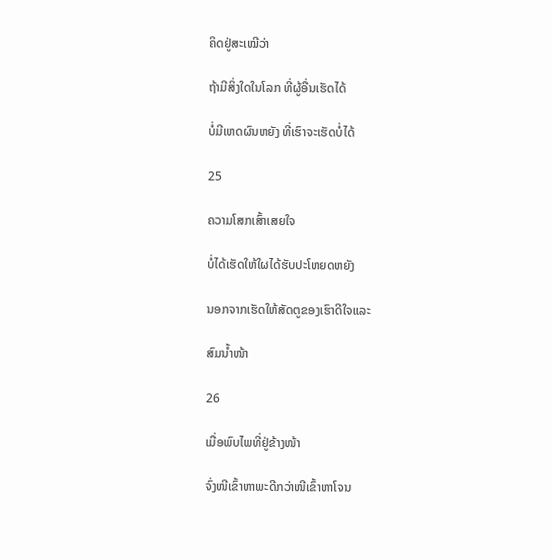ຄິດຢູ່ສະເໝີວ່າ

ຖ້າມີສິ່ງໃດໃນໂລກ ທີ່ຜູ້ອື່ນເຮັດໄດ້

ບໍ່ມີເຫດຜົນຫຍັງ ທີ່ເຮົາຈະເຮັດບໍ່ໄດ້

25

ຄວາມໂສກເສົ້າເສຍໃຈ

ບໍ່ໄດ້ເຮັດໃຫ້ໃຜໄດ້ຮັບປະໂຫຍດຫຍັງ

ນອກຈາກເຮັດໃຫ້ສັດຕູຂອງເຮົາດີໃຈແລະ

ສົມນ້ຳໜ້າ

26

ເມື່ອພົບໄພທີ່ຢູ່ຂ້າງໜ້າ

ຈົ່ງໜີເຂົ້າຫາພະດີກວ່າໜີເຂົ້າຫາໂຈນ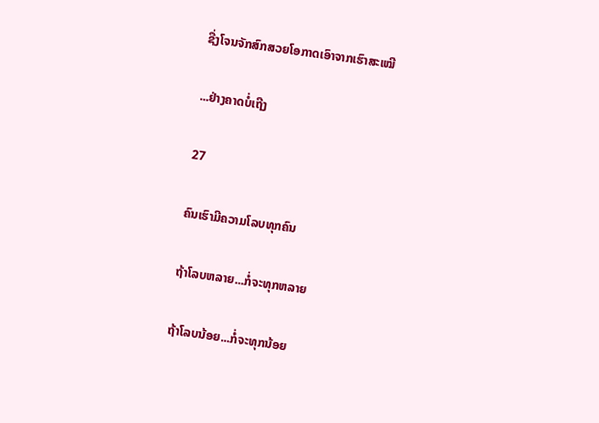ຊື່ງໂຈນຈັກສົກສວຍໂອກາດເອົາຈາກເຮົາສະເໝີ

...ຢ່າງຄາດບໍ່ເຖີງ

27

ຄົນເຮົາມີຄວາມໂລບທຸກຄົນ

ຖ້າໂລບຫລາຍ...ກໍ່ຈະທຸກຫລາຍ

ຖ້າໂລບນ້ອຍ...ກໍ່ຈະທຸກນ້ອຍ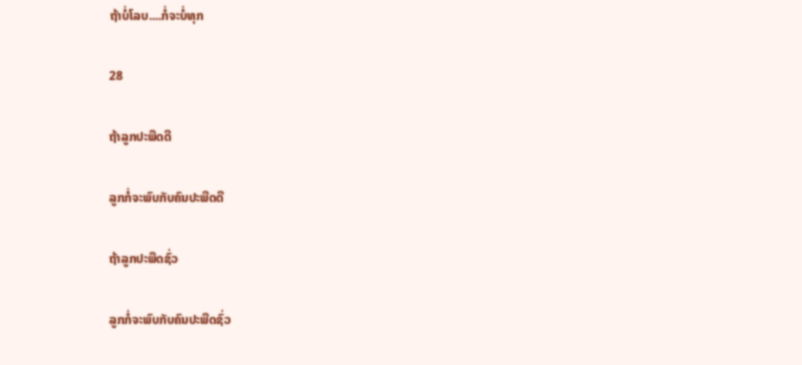ຖ້າບໍ່ໂລບ....ກໍ່ຈະບໍ່ທຸກ

28

ຖ້າລູກປະພືດດີ

ລູກກໍ່ຈະພົບກັບຄົນປະພືດດີ

ຖ້າລູກປະພືດຊົ່ວ

ລູກກໍ່ຈະພົບກັບຄົນປະພືດຊົ່ວ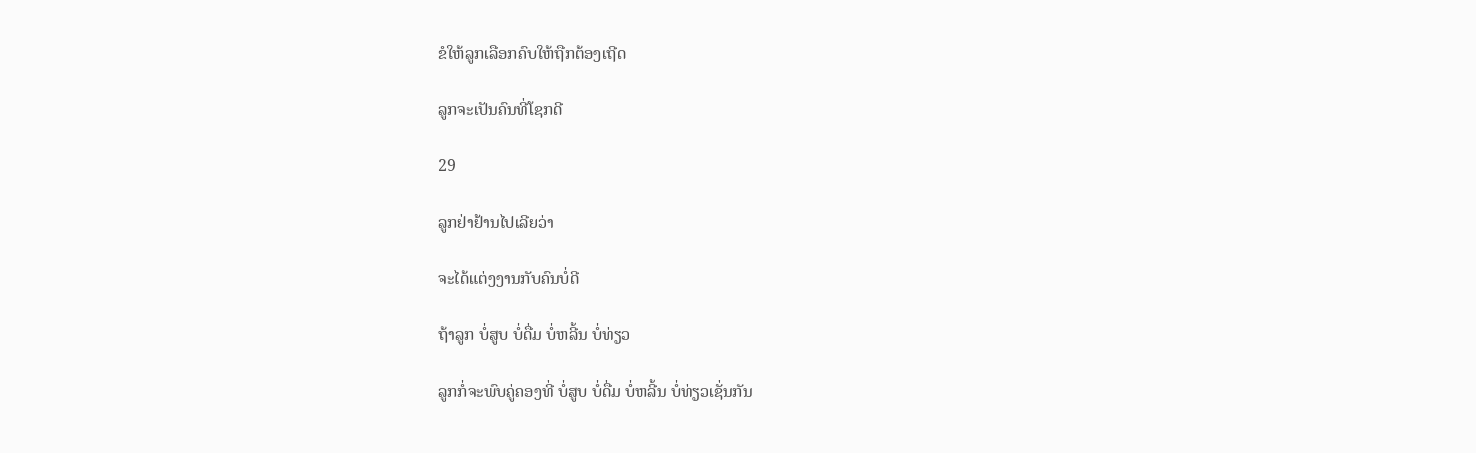ຂໍໃຫ້ລູກເລືອກຄົບໃຫ້ຖືກຕ້ອງເຖີດ

ລູກຈະເປັນຄົນທີ່ໂຊກດີ

29

ລູກຢ່າຢ້ານໄປເລີຍວ່າ

ຈະໄດ້ແຕ່ງງານກັບຄົນບໍ່ດີ

ຖ້າລູກ ບໍ່ສູບ ບໍ່ດື່ມ ບໍ່ຫລີ້ນ ບໍ່ທ່ຽວ

ລູກກໍ່ຈະພົບຄູ່ຄອງທີ່ ບໍ່ສູບ ບໍ່ດື່ມ ບໍ່ຫລີ້ນ ບໍ່ທ່ຽວເຊັ່ນກັນ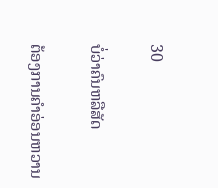30

ບໍ່ວ່າຄົນຫລືສັດ

ຕ້ອງການຄຳອ່ອນຫວານ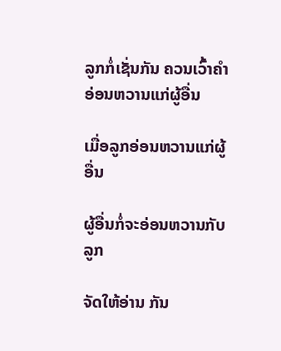ລູກກໍ່ເຊັ່ນກັນ ຄວນເວົ້າຄຳອ່ອນຫວານແກ່ຜູ້ອື່ນ

ເມື່ອລູກອ່ອນຫວານແກ່ຜູ້ອື່ນ

ຜູ້ອື່ນກໍ່ຈະອ່ອນຫວານກັບລູກ

ຈັດໃຫ້ອ່ານ ກັນ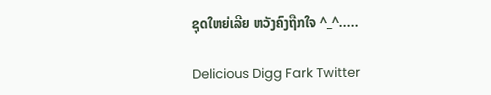ຊຸດໃຫຍ່ເລີຍ ຫວັງຄົງຖືກໃຈ ^_^.....

Delicious Digg Fark Twitter